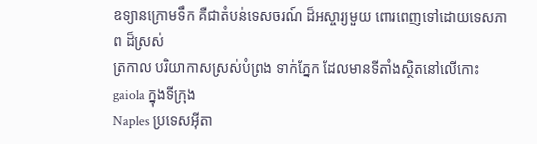ឧទ្យានក្រោមទឹក គឺជាតំបន់ទេសចរណ៍ ដ៏អស្ចារ្យមួយ ពោរពេញទៅដោយទេសភាព ដ៏ស្រស់
ត្រកាល បរិយាកាសស្រស់បំព្រង ទាក់ភ្នែក ដែលមានទីតាំងស្ថិតនៅលើកោះ gaiola ក្នុងទីក្រុង
Naples ប្រទេសអ៊ីតា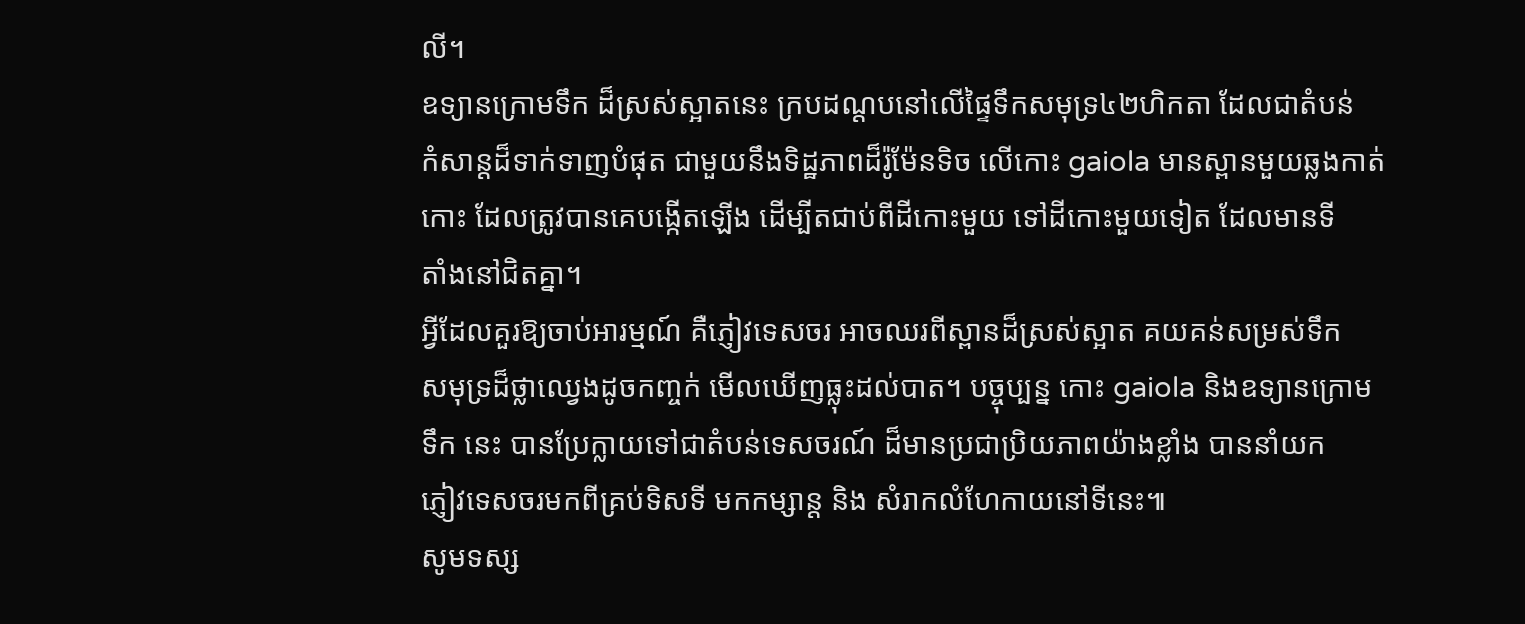លី។
ឧទ្យានក្រោមទឹក ដ៏ស្រស់ស្អាតនេះ ក្របដណ្តបនៅលើផ្ទៃទឹកសមុទ្រ៤២ហិកតា ដែលជាតំបន់
កំសាន្តដ៏ទាក់ទាញបំផុត ជាមួយនឹងទិដ្ឋភាពដ៏រ៉ូម៉ែនទិច លើកោះ gaiola មានស្ពានមួយឆ្លងកាត់
កោះ ដែលត្រូវបានគេបង្កើតឡើង ដើម្បីតជាប់ពីដីកោះមួយ ទៅដីកោះមួយទៀត ដែលមានទី
តាំងនៅជិតគ្នា។
អ្វីដែលគួរឱ្យចាប់អារម្មណ៍ គឺភ្ញៀវទេសចរ អាចឈរពីស្ពានដ៏ស្រស់ស្អាត គយគន់សម្រស់ទឹក
សមុទ្រដ៏ថ្លាឈ្វេងដូចកញ្ចក់ មើលឃើញធ្លុះដល់បាត។ បច្ចុប្បន្ន កោះ gaiola និងឧទ្យានក្រោម
ទឹក នេះ បានប្រែក្លាយទៅជាតំបន់ទេសចរណ៍ ដ៏មានប្រជាប្រិយភាពយ៉ាងខ្លាំង បាននាំយក
ភ្ញៀវទេសចរមកពីគ្រប់ទិសទី មកកម្សាន្ត និង សំរាកលំហែកាយនៅទីនេះ៕
សូមទស្ស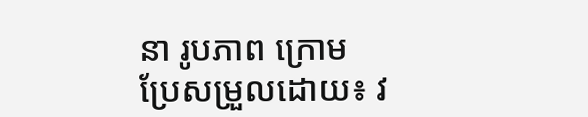នា រូបភាព ក្រោម
ប្រែសម្រួលដោយ៖ វ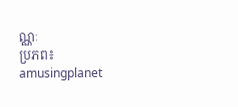ណ្ណៈ
ប្រភព៖ amusingplanet